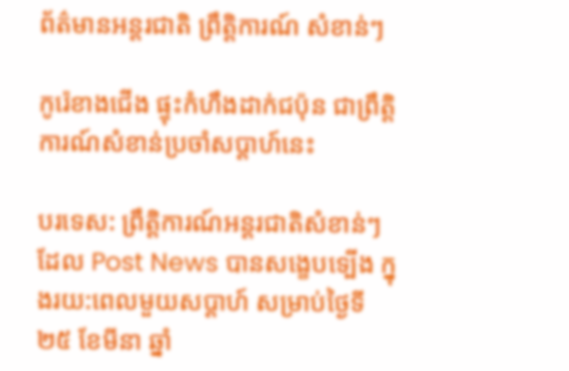ព័ត៌មានអន្តរជាតិ ព្រឹត្តិការណ៍ សំខាន់ៗ

កូរ៉េខាងជើង ផ្ទុះកំហឹងដាក់ជប៉ុន ជាព្រឹត្តិការណ៍សំខាន់ប្រចាំសប្ដាហ៍នេះ

បរទេស: ព្រឹត្តិការណ៍អន្តរជាតិសំខាន់ៗ ដែល Post News បានសង្ខេបទ្បើង ក្នុងរយ:ពេលមួយសប្ដាហ៍ សម្រាប់ថ្ងៃទី ២៥ ខែមីនា ឆ្នាំ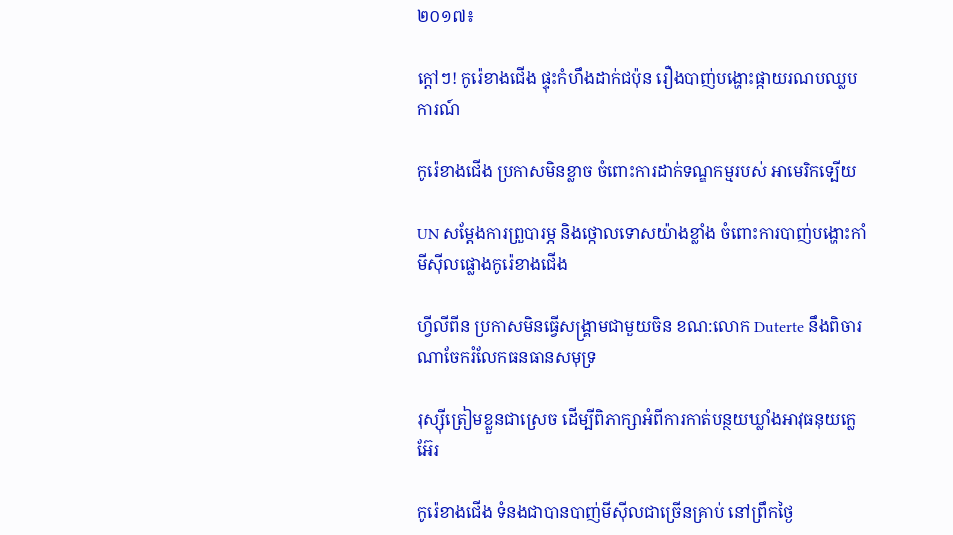២០១៧៖

ក្ដៅៗ! កូរ៉េខាងជើង ផ្ទុះកំហឹងដាក់ជប៉ុន រឿងបាញ់បង្ហោះផ្កាយរណបឈ្លបការណ៍

កូរ៉េខាងជើង ប្រកាសមិនខ្លាច ចំពោះការដាក់ទណ្ឌកម្មរបស់ អាមេរិកទ្បើយ

UN សម្ដែងការព្រួបារម្ភ និងថ្កោលទោសយ៉ាងខ្លាំង ចំពោះការបាញ់បង្ហោះកាំមីស៊ីលផ្លោងកូរ៉េខាងជើង

ហ្វីលីពីន ប្រកាសមិនធ្វើសង្គ្រាមជាមួយចិន ខណ:លោក Duterte នឹងពិចារណាចែករំលែកធនធានសមុទ្រ

រុស្ស៊ីត្រៀមខ្លួនជាស្រេច ដើម្បីពិភាក្សាអំពីការកាត់បន្ថយឃ្លាំងអាវុធនុយក្លេអ៊ែរ

កូរ៉េខាងជើង ទំនងជាបានបាញ់មីស៊ីលជាច្រើនគ្រាប់ នៅព្រឹកថ្ងៃ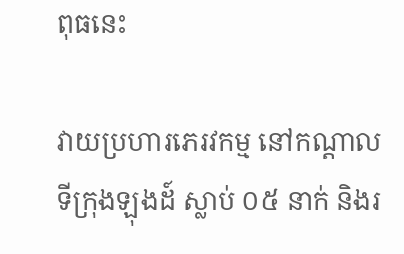ពុធនេះ

វាយប្រហារភេរវកម្ម នៅកណ្តាលទីក្រុងឡុងដ៍ ស្លាប់ ០៥ នាក់ និងរ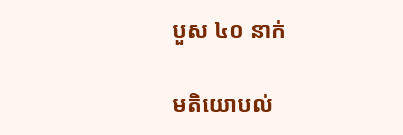បួស ៤០ នាក់

មតិយោបល់